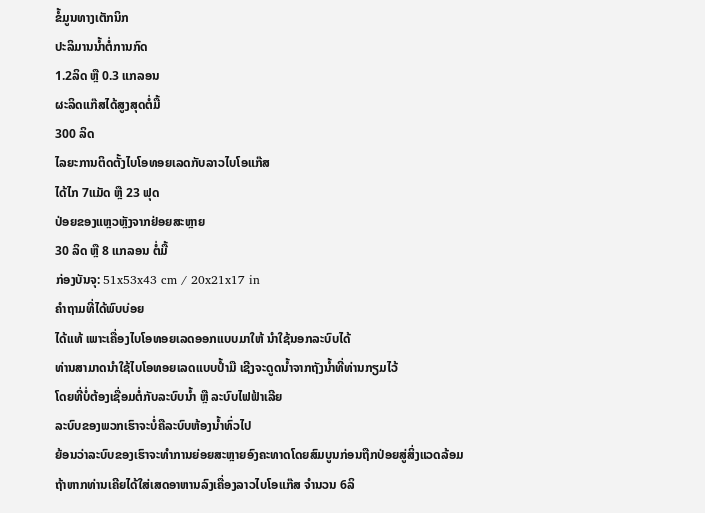ຂໍ້ມູນທາງເຕັກນິກ
ປະລິມານນ້ຳຕໍ່ການກົດ
1.2ລິດ ຫຼື 0.3 ແກລອນ
ຜະລິດແກ໊ສໄດ້ສູງສຸດຕໍ່ມື້
300 ລິດ
ໄລຍະການຕິດຕັ້ງໄບໂອທອຍເລດກັບລາວໄບໂອແກ໊ສ
ໄດ້ໄກ 7ແມັດ ຫຼື 23 ຟຸດ
ປ່ອຍຂອງແຫຼວຫຼັງຈາກຢ່ອຍສະຫຼາຍ
30 ລິດ ຫຼື 8 ແກລອນ ຕໍ່ມື້
ກ່ອງບັນຈຸ: 51x53x43 cm / 20x21x17 in
ຄຳຖາມທີ່ໄດ້ພົບບ່ອຍ
ໄດ້ແທ້ ເພາະເຄື່ອງໄບໂອທອຍເລດອອກແບບມາໃຫ້ ນຳໃຊ້ນອກລະບົບໄດ້
ທ່ານສາມາດນຳໃຊ້ໄບໂອທອຍເລດແບບປ້ຳມື ເຊີງຈະດູດນ້ຳຈາກຖັງນ້ຳທີ່ທ່ານກຽມໄວ້
ໂດຍທີ່ບໍ່ຕ້ອງເຊື່ອມຕໍ່ກັບລະບົບນ້ຳ ຫຼື ລະບົບໄຟຟ້າເລີຍ
ລະບົບຂອງພວກເຮົາຈະບໍ່ຄືລະບົບຫ້ອງນ້ຳທົ່ວໄປ
ຍ້ອນວ່າລະບົບຂອງເຮົາຈະທຳການຍ່ອຍສະຫຼາຍອົງຄະທາດໂດຍສົມບູນກ່ອນຖືກປ່ອຍສູ່ສິ່ງແວດລ້ອມ
ຖ້າຫາກທ່ານເຄີຍໄດ້ໃສ່ເສດອາຫານລົງເຄື່ອງລາວໄບໂອແກ໊ສ ຈຳນວນ 6ລິ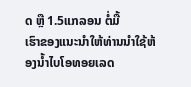ດ ຫຼື 1.5ແກລອນ ຕໍ່ມື້
ເຮົາຂອງແນະນຳໃຫ້ທ່ານນຳໃຊ້ຫ້ອງນ້ຳໄບໂອທອຍເລດ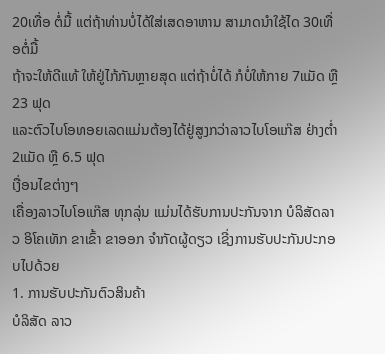20ເທື່ອ ຕໍ່ມື້ ແຕ່ຖ້າທ່ານບໍ່ໄດ້ໃສ່ເສດອາຫານ ສາມາດນຳໃຊ້ໄດ 30ເທື່ອຕໍ່ມື້
ຖ້າຈະໃຫ້ດີແທ້ ໃຫ້ຢູ່ໄກ້ກັນຫຼາຍສຸດ ແຕ່ຖ້າບໍ່ໄດ້ ກໍບໍ່ໃຫ້ກາຍ 7ແມັດ ຫຼື 23 ຟຸດ
ແລະຕົວໄບໂອທອຍເລດແມ່ນຕ້ອງໄດ້ຢູ່ສູງກວ່າລາວໄບໂອແກ໊ສ ຢ່າງຕ່ຳ 2ແມັດ ຫຼື 6.5 ຟຸດ
ເງື່ອນໄຂຕ່າງໆ
ເຄື່ອງລາວໄບໂອແກ໊ສ ທຸກລຸ່ນ ແມ່ນໄດ້ຮັບການປະກັນຈາກ ບໍລິສັດລາວ ອິໂຄເທັກ ຂາເຂົ້າ ຂາອອກ ຈຳກັດຜູ້ດຽວ ເຊີ່ງການຮັບປະກັນປະກອບໄປດ້ວຍ
1. ການຮັບປະກັນຕົວສິນຄ້າ
ບໍລິສັດ ລາວ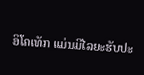ອິໂຄເທັກ ແມ່ນມີໄລຍະຮັບປະ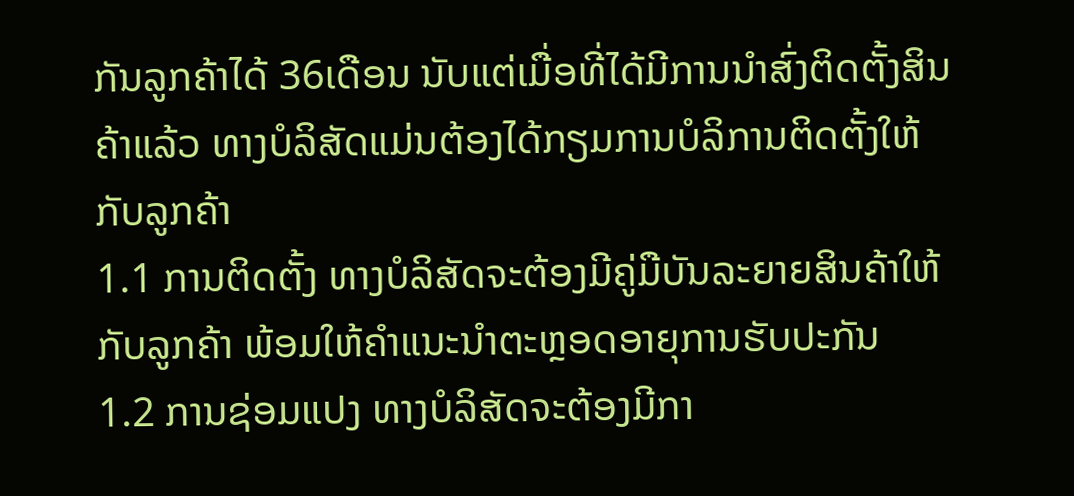ກັນລູກຄ້າໄດ້ 36ເດືອນ ນັບແຕ່ເມື່ອທີ່ໄດ້ມີການນຳສົ່ງຕິດຕັ້ງສິນຄ້າແລ້ວ ທາງບໍລິສັດແມ່ນຕ້ອງໄດ້ກຽມການບໍລິການຕິດຕັ້ງໃຫ້ກັບລູກຄ້າ
1.1 ການຕິດຕັ້ງ ທາງບໍລິສັດຈະຕ້ອງມີຄູ່ມືບັນລະຍາຍສິນຄ້າໃຫ້ກັບລູກຄ້າ ພ້ອມໃຫ້ຄຳແນະນຳຕະຫຼອດອາຍຸການຮັບປະກັນ
1.2 ການຊ່ອມແປງ ທາງບໍລິສັດຈະຕ້ອງມີກາ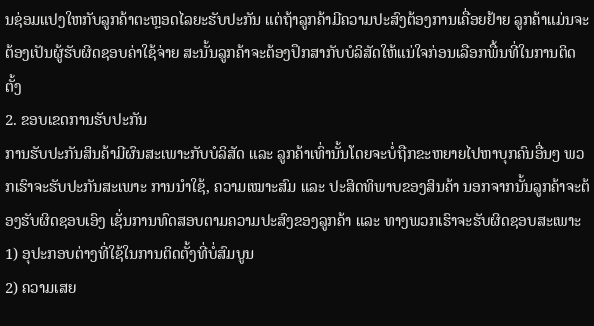ນຊ່ອມແປງໃຫກັບລູກຄ້າຕະຫຼອດໄລຍະຮັບປະກັນ ແຕ່ຖ້າລູກຄ້າມີຄວາມປະສົງຕ້ອງການເຄື່ອຍຢ້າຍ ລູກຄ້າແມ່ນຈະຕ້ອງເປັນຜູ້ຮັບຜິດຊອບຄ່າໃຊ້ຈ່າຍ ສະນັ້ນລູກຄ້າຈະຕ້ອງປຶກສາກັບບໍລິສັດໃຫ້ແນ່ໃຈກ່ອນເລືອກພື້ນທີ່ໃນການຕິດຕັ້ງ
2. ຂອບເຂດການຮັບປະກັນ
ການຮັບປະກັນສິນຄ້າມີຜົນສະເພາະກັບບໍລິສັດ ແລະ ລູກຄ້າເທົ່ານັ້ນໂດຍຈະບໍ່ຖືກຂະຫຍາຍໄປຫາບຸກຄົນອື່ນໆ ພວກເຮົາຈະຮັບປະກັນສະເພາະ ການນຳໃຊ້, ຄວາມເໝາະສົມ ແລະ ປະສິດທິພາບຂອງສິນຄ້າ ນອກຈາກນັ້ນລູກຄ້າຈະຕ້ອງຮັບຜິດຊອບເອົງ ເຊັ່ນການທົດສອບຕາມຄວາມປະສົງຂອງລູກຄ້າ ແລະ ທາງພວກເຮົາຈະຮັບຜິດຊອບສະເພາະ
1) ອຸປະກອບຕ່າງທີ່ໃຊ້ໃນການຕິດຕັ້ງທີ່ບໍ່ສົມບູນ
2) ຄວາມເສຍ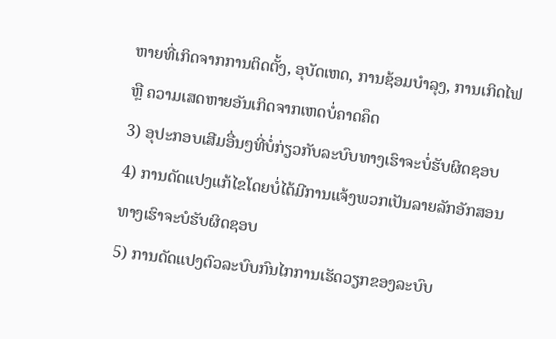ຫາຍທີ່ເກິດຈາກການຕິດຕັ້ງ, ອຸບັດເຫດ, ການຊ້ອມບຳລຸງ, ການເກິດໄຟ ຫຼື ຄວາມເສດຫາຍອັນເກິດຈາກເຫດບໍ່ຄາດຄຶດ
3) ອຸປະກອບເສີມອື່ນໆທີ່ບໍ່ກ່ຽວກັບລະບົບທາງເຮົາຈະບໍ່ຮັບຜິດຊອບ
4) ການດັດແປງແກ້ໄຂໂດຍບໍ່ໄດ້ມີການແຈ້ງພວກເປັນລາຍລັກອັກສອນທາງເຮົາຈະບໍຮັບຜິດຊອບ
5) ການດັດແປງຕົວລະບົບກົນໄກການເຮັດວຽກຂອງລະບົບ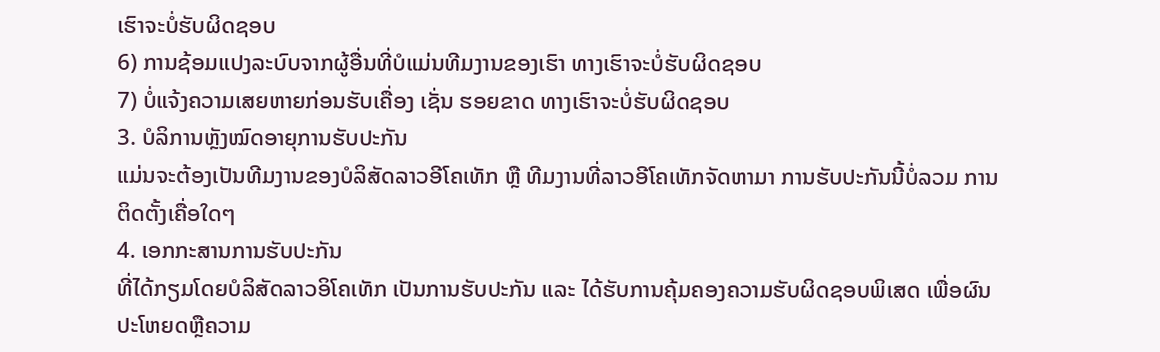ເຮົາຈະບໍ່ຮັບຜິດຊອບ
6) ການຊ້ອມແປງລະບົບຈາກຜູ້ອື່ນທີ່ບໍແມ່ນທີມງານຂອງເຮົາ ທາງເຮົາຈະບໍ່ຮັບຜິດຊອບ
7) ບໍ່ແຈ້ງຄວາມເສຍຫາຍກ່ອນຮັບເຄື່ອງ ເຊັ່ນ ຮອຍຂາດ ທາງເຮົາຈະບໍ່ຮັບຜິດຊອບ
3. ບໍລິການຫຼັງໝົດອາຍຸການຮັບປະກັນ
ແມ່ນຈະຕ້ອງເປັນທີມງານຂອງບໍລິສັດລາວອີໂຄເທັກ ຫຼື ທີມງານທີ່ລາວອີໂຄເທັກຈັດຫາມາ ການຮັບປະກັນນີ້ບໍ່ລວມ ການຕິດຕັ້ງເຄື່ອໃດໆ
4. ເອກກະສານການຮັບປະກັນ
ທີ່ໄດ້ກຽມໂດຍບໍລິສັດລາວອິໂຄເທັກ ເປັນການຮັບປະກັນ ແລະ ໄດ້ຮັບການຄຸ້ມຄອງຄວາມຮັບຜິດຊອບພິເສດ ເພື່ອຜົນປະໂຫຍດຫຼືຄວາມ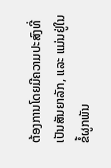ຕ້ອງການໂດຍມີຄວາມປະສົງທີ່ເປັນສັນຍາລັກ, ແລະ ແມ່ນຢູ່ໃນຂໍ້ຜູກພັນ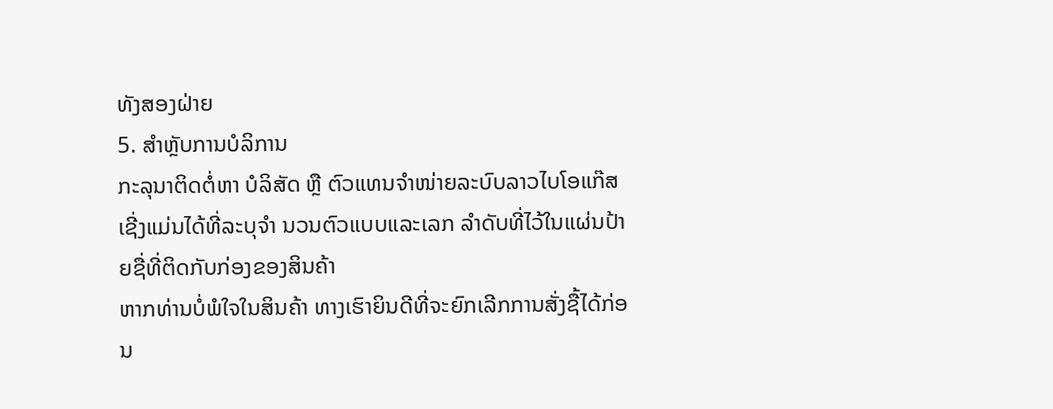ທັງສອງຝ່າຍ
5. ສຳຫຼັບການບໍລິການ
ກະລຸນາຕິດຕໍ່ຫາ ບໍລິສັດ ຫຼື ຕົວແທນຈຳໜ່າຍລະບົບລາວໄບໂອແກ໊ສ ເຊີ່ງແມ່ນໄດ້ທີ່ລະບຸຈຳ ນວນຕົວແບບແລະເລກ ລຳດັບທີ່ໄວ້ໃນແຜ່ນປ້າຍຊື່ທີ່ຕິດກັບກ່ອງຂອງສິນຄ້າ
ຫາກທ່ານບໍ່ພໍໃຈໃນສິນຄ້າ ທາງເຮົາຍິນດີທີ່ຈະຍົກເລີກການສັ່ງຊື້ໄດ້ກ່ອນ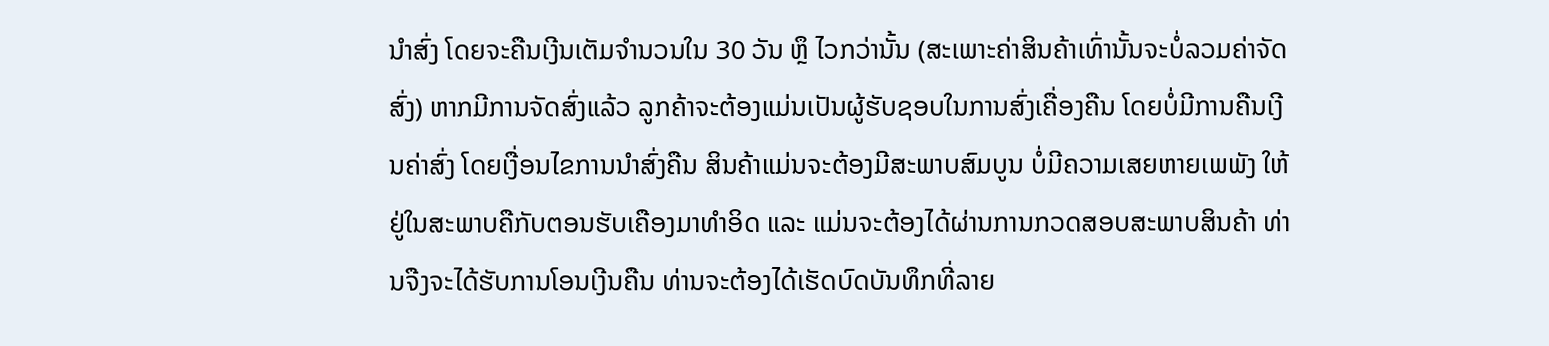ນຳສົ່ງ ໂດຍຈະຄືນເງີນເຕັມຈຳນວນໃນ 30 ວັນ ຫຼຶ ໄວກວ່ານັ້ນ (ສະເພາະຄ່າສິນຄ້າເທົ່ານັ້ນຈະບໍ່ລວມຄ່າຈັດສົ່ງ) ຫາກມີການຈັດສົ່ງແລ້ວ ລູກຄ້າຈະຕ້ອງແມ່ນເປັນຜູ້ຮັບຊອບໃນການສົ່ງເຄື່ອງຄືນ ໂດຍບໍ່ມີການຄືນເງີນຄ່າສົ່ງ ໂດຍເງື່ອນໄຂການນຳສົ່ງຄືນ ສິນຄ້າແມ່ນຈະຕ້ອງມີສະພາບສົມບູນ ບໍ່ມີຄວາມເສຍຫາຍເພພັງ ໃຫ້ຢູ່ໃນສະພາບຄືກັບຕອນຮັບເຄືອງມາທຳອິດ ແລະ ແມ່ນຈະຕ້ອງໄດ້ຜ່ານການກວດສອບສະພາບສິນຄ້າ ທ່ານຈືງຈະໄດ້ຮັບການໂອນເງີນຄືນ ທ່ານຈະຕ້ອງໄດ້ເຮັດບົດບັນທຶກທີ່ລາຍ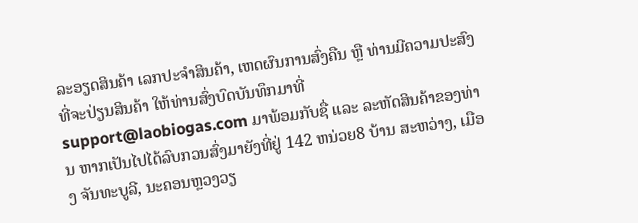ລະອຽດສິນຄ້າ ເລກປະຈຳສິນຄ້າ, ເຫດຜົນການສົ່ງຄືນ ຫຼື ທ່ານມີຄວາມປະສົງທີ່ຈະປ່ຽນສິນຄ້າ ໃຫ້ທ່ານສົ່ງບົດບັນທຶກມາທີ່ support@laobiogas.com ມາພ້ອມກັບຊື່ ແລະ ລະຫັດສິນຄ້າຂອງທ່ານ ຫາກເປັນໄປໄດ້ລົບກວນສົ່ງມາຍັງທີ່ຢູ່ 142 ຫນ່ວຍ8 ບ້ານ ສະຫວ່າງ, ເມືອງ ຈັນທະບູລີ, ນະຄອນຫຼວງວຽ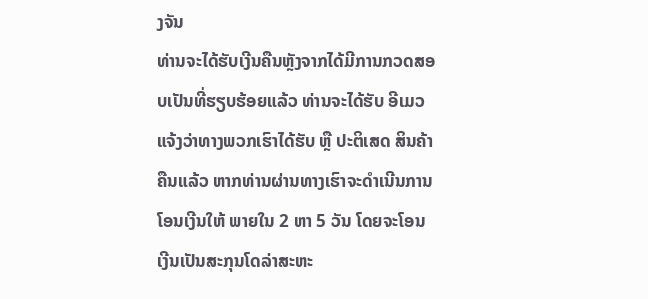ງຈັນ
ທ່ານຈະໄດ້ຮັບເງີນຄືນຫຼັງຈາກໄດ້ມີການກວດສອບເປັນທີ່ຮຽບຮ້ອຍແລ້ວ ທ່ານຈະໄດ້ຮັບ ອີເມວແຈ້ງວ່າທາງພວກເຮົາໄດ້ຮັບ ຫຼື ປະຕິເສດ ສິນຄ້າຄືນແລ້ວ ຫາກທ່ານຜ່ານທາງເຮົາຈະດຳເນີນການໂອນເງີນໃຫ້ ພາຍໃນ 2 ຫາ 5 ວັນ ໂດຍຈະໂອນເງີນເປັນສະກຸນໂດລ່າສະຫະ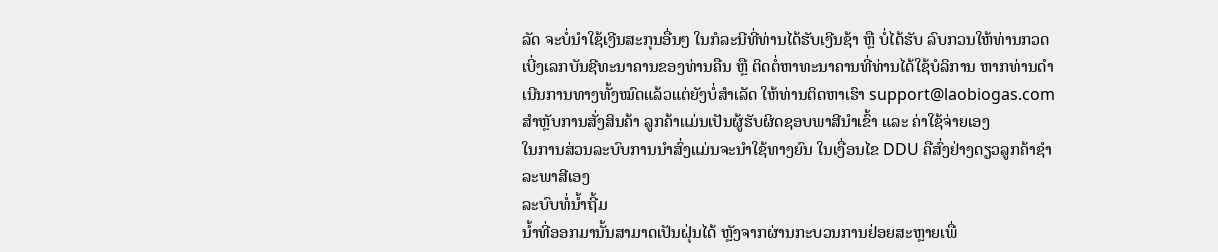ລັດ ຈະບໍ່ນຳໃຊ້ເງີນສະກຸນອື່ນໆ ໃນກໍລະນີທີ່ທ່ານໄດ້ຮັບເງີນຊ້າ ຫຼື ບໍ່ໄດ້ຮັບ ລົບກວນໃຫ້ທ່ານກວດເບີ່ງເລກບັນຊີທະນາຄານຂອງທ່ານຄືນ ຫຼື ຕິດຕໍ່ຫາທະນາຄານທີ່ທ່ານໄດ້ໃຊ້ບໍລິການ ຫາກທ່ານດຳເນີນການທາງທັ້ງໝົດແລ້ວແຕ່ຍັງບໍ່ສຳເລັດ ໃຫ້ທ່ານຕິດຫາເຮົາ support@laobiogas.com
ສຳຫຼັບການສັ່ງສິນຄ້າ ລູກຄ້າແມ່ນເປັນຜູ້ຮັບຜິດຊອບພາສີນຳເຂົ້າ ແລະ ຄ່າໃຊ້ຈ່າຍເອງ
ໃນການສ່ວນລະບົບການນຳສົ່ງແມ່ນຈະນຳໃຊ້ທາງຍົນ ໃນເງື່ອນໄຂ DDU ຄືສົ່ງຢ່າງດຽວລູກຄ້າຊຳລະພາສີເອງ
ລະບົບທໍ່ນ້ຳຖີ້ມ
ນ້ຳທີ່ອອກມານັ້ນສາມາດເປັນຝຸ່ນໄດ້ ຫຼັງຈາກຜ່ານກະບວນການຢ່ອຍສະຫຼາຍເພື່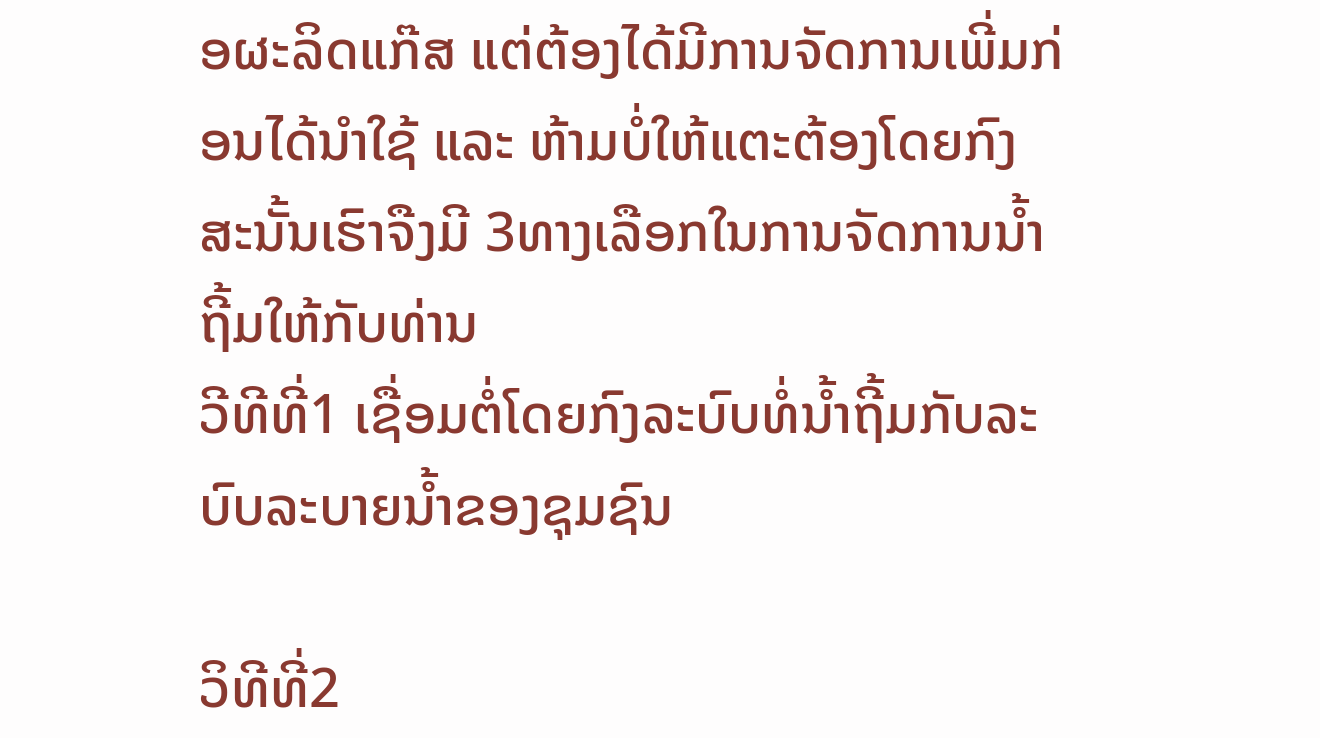ອຜະລິດແກ໊ສ ແຕ່ຕ້ອງໄດ້ມີການຈັດການເພີ່ມກ່ອນໄດ້ນຳໃຊ້ ແລະ ຫ້າມບໍ່ໃຫ້ແຕະຕ້ອງໂດຍກົງ ສະນັ້ນເຮົາຈືງມີ 3ທາງເລືອກໃນການຈັດການນ້ຳຖີ້ມໃຫ້ກັບທ່ານ
ວີທີທີ່1 ເຊື່ອມຕໍ່ໂດຍກົງລະບົບທໍ່ນ້ຳຖີ້ມກັບລະບົບລະບາຍນ້ຳຂອງຊຸມຊົນ

ວິທີທີ່2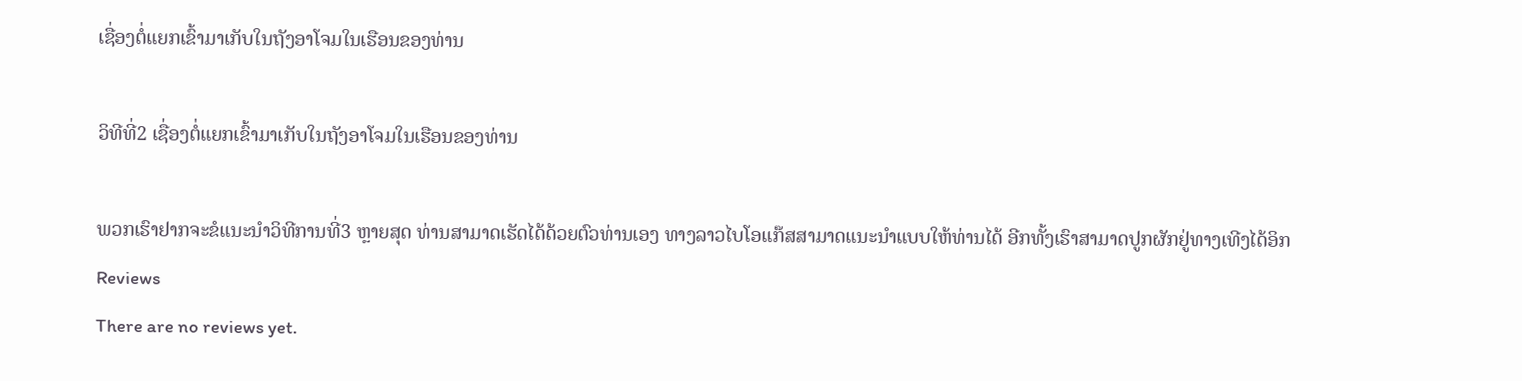ເຊື່ອງຕໍ່ແຍກເຂົ້າມາເກັບໃນຖັງອາໂຈມໃນເຮືອນຂອງທ່ານ

ວິທີທີ່2 ເຊື່ອງຕໍ່ແຍກເຂົ້າມາເກັບໃນຖັງອາໂຈມໃນເຮືອນຂອງທ່ານ

ພວກເຮົາຢາກຈະຂໍແນະນຳວິທີການທີ່3 ຫຼາຍສຸດ ທ່ານສາມາດເຮັດໄດ້ດ້ວຍຕົວທ່ານເອງ ທາງລາວໄບໂອແກ໊ສສາມາດແນະນຳແບບໃຫ້ທ່ານໄດ້ ອີກທັ້ງເຮົາສາມາດປູກຜັກຢູ່ທາງເທີງໄດ້ອິກ
Reviews
There are no reviews yet.